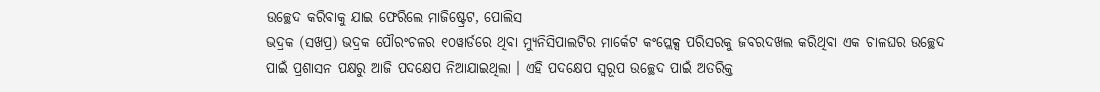ଉଚ୍ଛେଦ କରିବାକୁ ଯାଇ ଫେରିଲେ ମାଜିଷ୍ଟ୍ରେଟ, ପୋଲିସ
ଭଦ୍ରକ (ସଖପ୍ର) ଭଦ୍ରକ ପୌରଂଚଳର ୧୦ୱାର୍ଡରେ ଥିବା ମ୍ୟୁନିସିପାଲଟିର ମାର୍କେଟ କଂପ୍ଲେକ୍ସ ପରିସରକୁ ଜବରଦଖଲ କରିଥିବା ଏକ ଚାଳଘର ଉଚ୍ଛେଦ ପାଇଁ ପ୍ରଶାସନ ପକ୍ଷରୁ ଆଜି ପଦକ୍ଷେପ ନିଆଯାଇଥିଲା । ଏହି ପଦକ୍ଷେପ ସ୍ୱରୂପ ଉଚ୍ଛେଦ ପାଇଁ ଅତରିକ୍ତ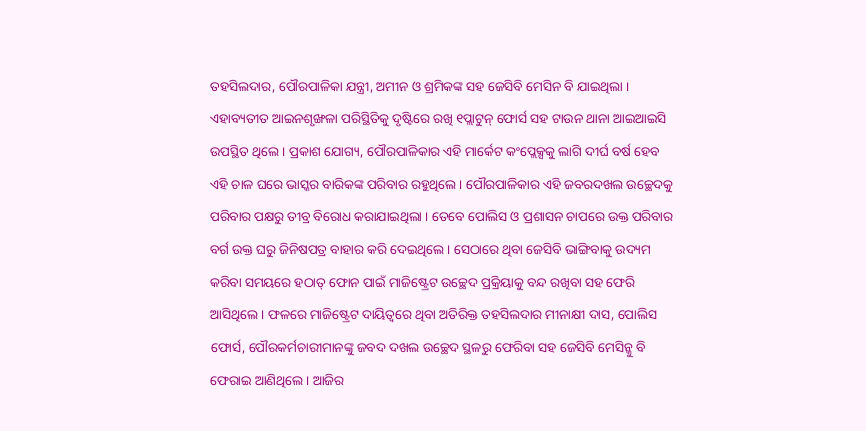ତହସିଲଦାର, ପୌରପାଳିକା ଯନ୍ତ୍ରୀ, ଅମୀନ ଓ ଶ୍ରମିକଙ୍କ ସହ ଜେସିବି ମେସିନ ବି ଯାଇଥିଲା । ଏହାବ୍ୟତୀତ ଆଇନଶୃଙ୍ଖଳା ପରିସ୍ଥିତିକୁ ଦୃଷ୍ଟିରେ ରଖି ୧ପ୍ଲାଟୁନ୍ ଫୋର୍ସ ସହ ଟାଉନ ଥାନା ଆଇଆଇସି ଉପସ୍ଥିତ ଥିଲେ । ପ୍ରକାଶ ଯୋଗ୍ୟ, ପୌରପାଳିକାର ଏହି ମାର୍କେଟ କଂପ୍ଲେକ୍ସକୁ ଲାଗି ଦୀର୍ଘ ବର୍ଷ ହେବ ଏହି ଚାଳ ଘରେ ଭାସ୍କର ବାରିକଙ୍କ ପରିବାର ରହୁଥିଲେ । ପୌରପାଳିକାର ଏହି ଜବରଦଖଲ ଉଚ୍ଛେଦକୁ ପରିବାର ପକ୍ଷରୁ ତୀବ୍ର ବିରୋଧ କରାଯାଇଥିଲା । ତେବେ ପୋଲିସ ଓ ପ୍ରଶାସନ ଚାପରେ ଉକ୍ତ ପରିବାର ବର୍ଗ ଉକ୍ତ ଘରୁ ଜିନିଷପତ୍ର ବାହାର କରି ଦେଇଥିଲେ । ସେଠାରେ ଥିବା ଜେସିବି ଭାଙ୍ଗିବାକୁ ଉଦ୍ୟମ କରିବା ସମୟରେ ହଠାତ୍ ଫୋନ ପାଇଁ ମାଜିଷ୍ଟ୍ରେଟ ଉଚ୍ଛେଦ ପ୍ରକ୍ରିୟାକୁ ବନ୍ଦ ରଖିବା ସହ ଫେରି ଆସିଥିଲେ । ଫଳରେ ମାଜିଷ୍ଟ୍ରେଟ ଦାୟିତ୍ୱରେ ଥିବା ଅତିରିକ୍ତ ତହସିଲଦାର ମୀନାକ୍ଷୀ ଦାସ, ପୋଲିସ ଫୋର୍ସ, ପୌରକର୍ମଚାରୀମାନଙ୍କୁ ଜବଦ ଦଖଲ ଉଚ୍ଛେଦ ସ୍ଥଳରୁ ଫେରିବା ସହ ଜେସିବି ମେସିନ୍କୁ ବି ଫେରାଇ ଆଣିଥିଲେ । ଆଜିର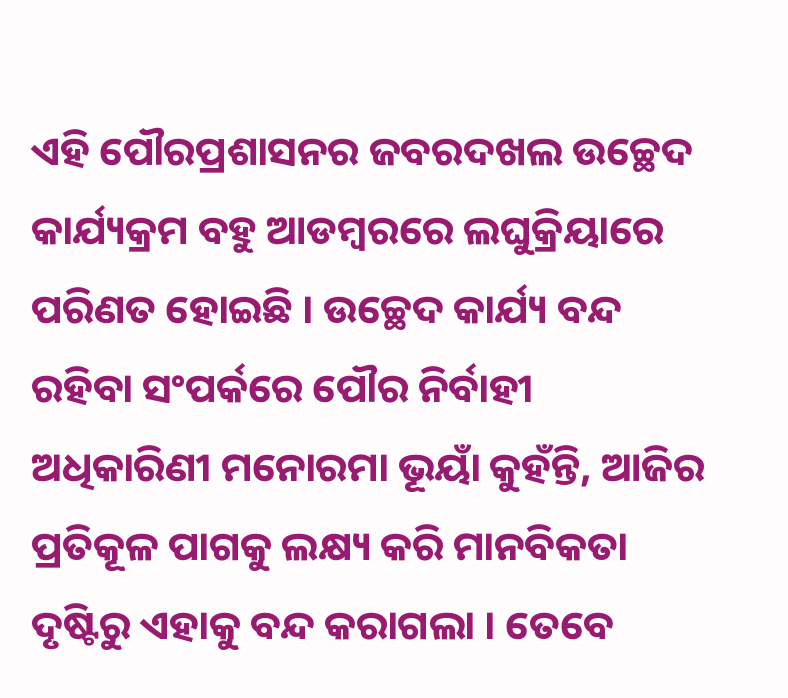ଏହି ପୌରପ୍ରଶାସନର ଜବରଦଖଲ ଉଚ୍ଛେଦ କାର୍ଯ୍ୟକ୍ରମ ବହୁ ଆଡମ୍ବରରେ ଲଘୁକ୍ରିୟାରେ ପରିଣତ ହୋଇଛି । ଉଚ୍ଛେଦ କାର୍ଯ୍ୟ ବନ୍ଦ ରହିବା ସଂପର୍କରେ ପୌର ନିର୍ବାହୀ ଅଧିକାରିଣୀ ମନୋରମା ଭୂୟାଁ କୁହଁନ୍ତି, ଆଜିର ପ୍ରତିକୂଳ ପାଗକୁ ଲକ୍ଷ୍ୟ କରି ମାନବିକତା ଦୃଷ୍ଟିରୁ ଏହାକୁ ବନ୍ଦ କରାଗଲା । ତେବେ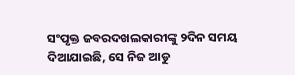ସଂପୃକ୍ତ ଜବରଦଖଲକାରୀଙ୍କୁ ୨ଦିନ ସମୟ ଦିଆଯାଇଛି, ସେ ନିଜ ଆଡୁ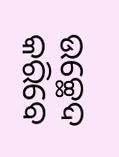ଉଚ୍ଛେଦ କରିବେ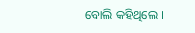ବୋଲି କହିଥିଲେ ।